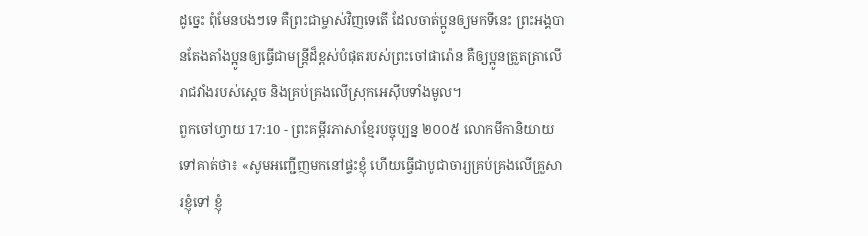ដូច្នេះ ពុំមែនបងៗទេ គឺព្រះជាម្ចាស់វិញទេតើ ដែលចាត់ប្អូនឲ្យមកទីនេះ ព្រះអង្គបានតែងតាំងប្អូនឲ្យធ្វើជាមន្ត្រីដ៏ខ្ពស់បំផុតរបស់ព្រះចៅផារ៉ោន គឺឲ្យប្អូនត្រួតត្រាលើរាជវាំងរបស់ស្ដេច និងគ្រប់គ្រងលើស្រុកអេស៊ីបទាំងមូល។
ពួកចៅហ្វាយ 17:10 - ព្រះគម្ពីរភាសាខ្មែរបច្ចុប្បន្ន ២០០៥ លោកមីកានិយាយទៅគាត់ថា៖ «សូមអញ្ជើញមកនៅផ្ទះខ្ញុំ ហើយធ្វើជាបូជាចារ្យគ្រប់គ្រងលើគ្រួសារខ្ញុំទៅ ខ្ញុំ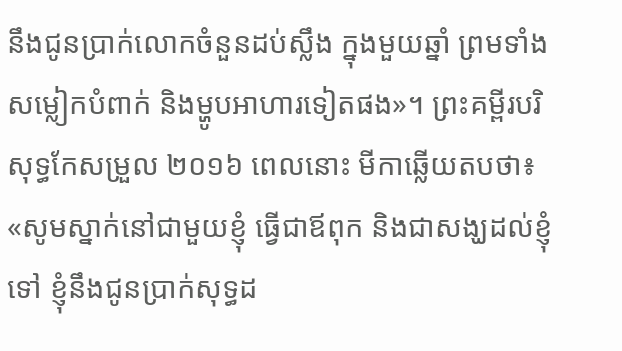នឹងជូនប្រាក់លោកចំនួនដប់ស្លឹង ក្នុងមួយឆ្នាំ ព្រមទាំងសម្លៀកបំពាក់ និងម្ហូបអាហារទៀតផង»។ ព្រះគម្ពីរបរិសុទ្ធកែសម្រួល ២០១៦ ពេលនោះ មីកាឆ្លើយតបថា៖ «សូមស្នាក់នៅជាមួយខ្ញុំ ធ្វើជាឪពុក និងជាសង្ឃដល់ខ្ញុំទៅ ខ្ញុំនឹងជូនប្រាក់សុទ្ធដ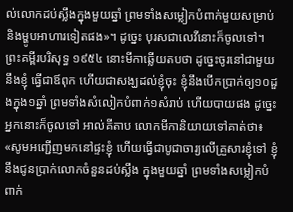ល់លោកដប់ស្លឹងក្នុងមួយឆ្នាំ ព្រមទាំងសម្លៀកបំពាក់មួយសម្រាប់ និងម្ហូបអាហារទៀតផង»។ ដូច្នេះ បុរសជាលេវីនោះក៏ចូលទៅ។ ព្រះគម្ពីរបរិសុទ្ធ ១៩៥៤ នោះមីកាឆ្លើយតបថា ដូច្នេះចូរនៅជាមួយនឹងខ្ញុំ ធ្វើជាឪពុក ហើយជាសង្ឃដល់ខ្ញុំចុះ ខ្ញុំនឹងបើកប្រាក់ឲ្យ១០ដួងក្នុង១ឆ្នាំ ព្រមទាំងសំលៀកបំពាក់១សំរាប់ ហើយបាយផង ដូច្នេះ អ្នកនោះក៏ចូលទៅ អាល់គីតាប លោកមីកានិយាយទៅគាត់ថា៖ «សូមអញ្ជើញមកនៅផ្ទះខ្ញុំ ហើយធ្វើជាបូជាចារ្យលើគ្រួសារខ្ញុំទៅ ខ្ញុំនឹងជូនប្រាក់លោកចំនួនដប់ស្លឹង ក្នុងមួយឆ្នាំ ព្រមទាំងសម្លៀកបំពាក់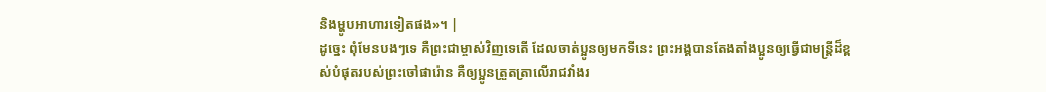និងម្ហូបអាហារទៀតផង»។ |
ដូច្នេះ ពុំមែនបងៗទេ គឺព្រះជាម្ចាស់វិញទេតើ ដែលចាត់ប្អូនឲ្យមកទីនេះ ព្រះអង្គបានតែងតាំងប្អូនឲ្យធ្វើជាមន្ត្រីដ៏ខ្ពស់បំផុតរបស់ព្រះចៅផារ៉ោន គឺឲ្យប្អូនត្រួតត្រាលើរាជវាំងរ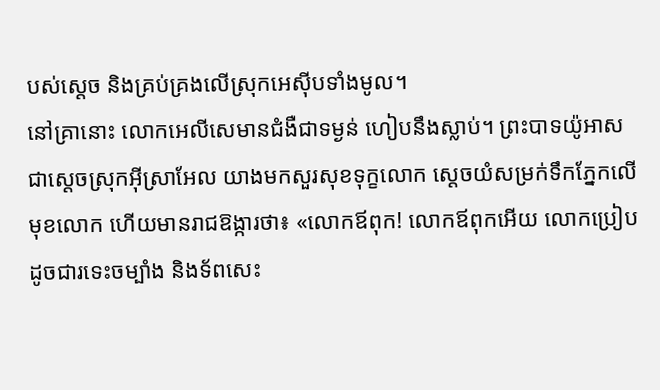បស់ស្ដេច និងគ្រប់គ្រងលើស្រុកអេស៊ីបទាំងមូល។
នៅគ្រានោះ លោកអេលីសេមានជំងឺជាទម្ងន់ ហៀបនឹងស្លាប់។ ព្រះបាទយ៉ូអាស ជាស្ដេចស្រុកអ៊ីស្រាអែល យាងមកសួរសុខទុក្ខលោក ស្ដេចយំសម្រក់ទឹកភ្នែកលើមុខលោក ហើយមានរាជឱង្ការថា៖ «លោកឪពុក! លោកឪពុកអើយ លោកប្រៀបដូចជារទេះចម្បាំង និងទ័ពសេះ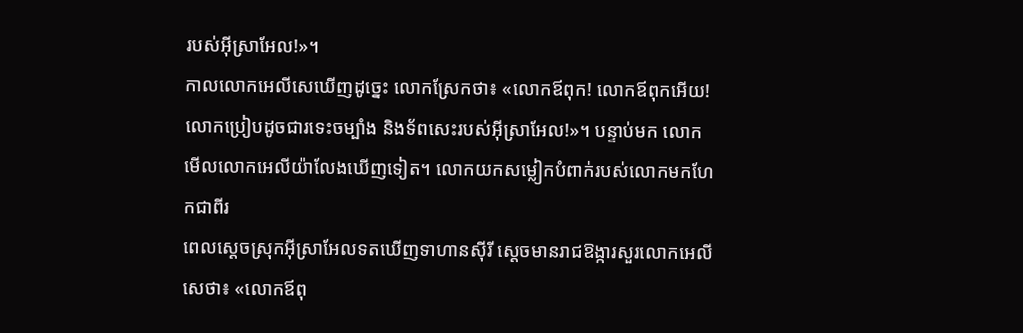របស់អ៊ីស្រាអែល!»។
កាលលោកអេលីសេឃើញដូច្នេះ លោកស្រែកថា៖ «លោកឪពុក! លោកឪពុកអើយ! លោកប្រៀបដូចជារទេះចម្បាំង និងទ័ពសេះរបស់អ៊ីស្រាអែល!»។ បន្ទាប់មក លោកមើលលោកអេលីយ៉ាលែងឃើញទៀត។ លោកយកសម្លៀកបំពាក់របស់លោកមកហែកជាពីរ
ពេលស្ដេចស្រុកអ៊ីស្រាអែលទតឃើញទាហានស៊ីរី ស្ដេចមានរាជឱង្ការសួរលោកអេលីសេថា៖ «លោកឪពុ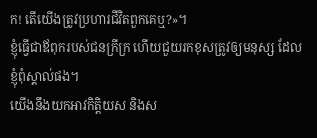ក! តើយើងត្រូវប្រហារជីវិតពួកគេឬ?»។
ខ្ញុំធ្វើជាឪពុករបស់ជនក្រីក្រ ហើយជួយរកខុសត្រូវឲ្យមនុស្ស ដែលខ្ញុំពុំស្គាល់ផង។
យើងនឹងយកអាវកិត្តិយស និងស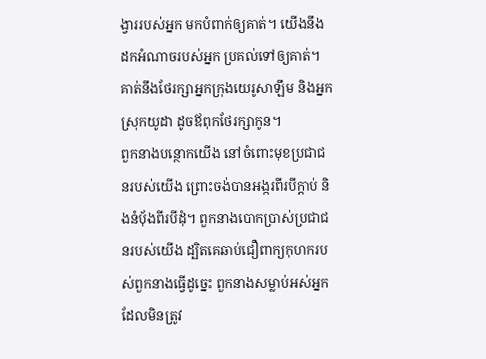ង្វាររបស់អ្នក មកបំពាក់ឲ្យគាត់។ យើងនឹងដកអំណាចរបស់អ្នក ប្រគល់ទៅឲ្យគាត់។ គាត់នឹងថែរក្សាអ្នកក្រុងយេរូសាឡឹម និងអ្នកស្រុកយូដា ដូចឪពុកថែរក្សាកូន។
ពួកនាងបន្ថោកយើង នៅចំពោះមុខប្រជាជនរបស់យើង ព្រោះចង់បានអង្ករពីរបីក្តាប់ និងនំបុ័ងពីរបីដុំ។ ពួកនាងបោកប្រាស់ប្រជាជនរបស់យើង ដ្បិតគេឆាប់ជឿពាក្យកុហករបស់ពួកនាងធ្វើដូច្នេះ ពួកនាងសម្លាប់អស់អ្នកដែលមិនត្រូវ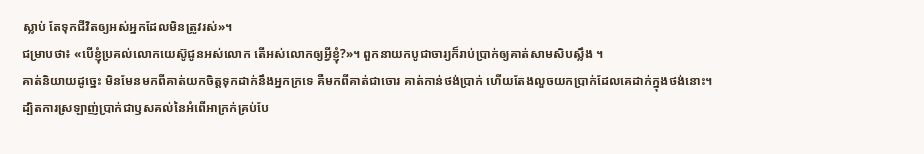ស្លាប់ តែទុកជីវិតឲ្យអស់អ្នកដែលមិនត្រូវរស់»។
ជម្រាបថា៖ «បើខ្ញុំប្រគល់លោកយេស៊ូជូនអស់លោក តើអស់លោកឲ្យអ្វីខ្ញុំ?»។ ពួកនាយកបូជាចារ្យក៏រាប់ប្រាក់ឲ្យគាត់សាមសិបស្លឹង ។
គាត់និយាយដូច្នេះ មិនមែនមកពីគាត់យកចិត្តទុកដាក់នឹងអ្នកក្រទេ គឺមកពីគាត់ជាចោរ គាត់កាន់ថង់ប្រាក់ ហើយតែងលួចយកប្រាក់ដែលគេដាក់ក្នុងថង់នោះ។
ដ្បិតការស្រឡាញ់ប្រាក់ជាឫសគល់នៃអំពើអាក្រក់គ្រប់បែ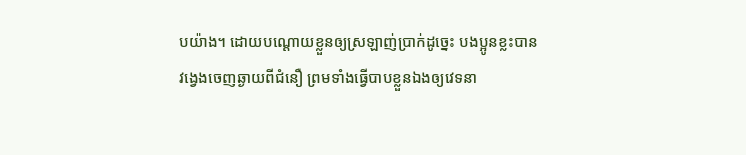បយ៉ាង។ ដោយបណ្ដោយខ្លួនឲ្យស្រឡាញ់ប្រាក់ដូច្នេះ បងប្អូនខ្លះបានវង្វេងចេញឆ្ងាយពីជំនឿ ព្រមទាំងធ្វើបាបខ្លួនឯងឲ្យវេទនា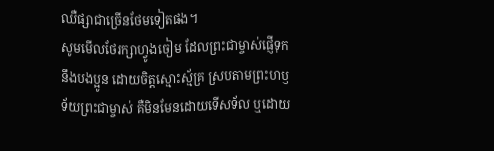ឈឺផ្សាជាច្រើនថែមទៀតផង។
សូមមើលថែរក្សាហ្វូងចៀម ដែលព្រះជាម្ចាស់ផ្ញើទុកនឹងបងប្អូន ដោយចិត្តស្មោះស្ម័គ្រ ស្របតាមព្រះហឫទ័យព្រះជាម្ចាស់ គឺមិនមែនដោយទើសទ័ល ឬដោយ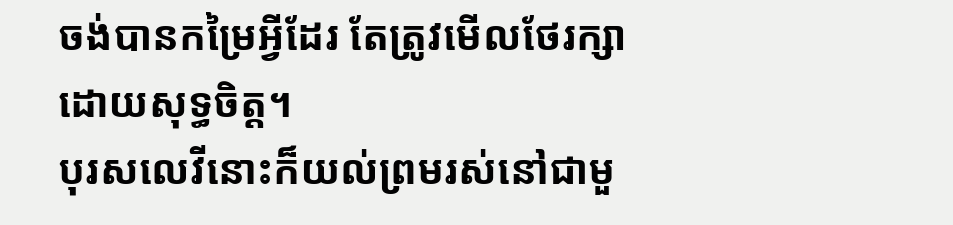ចង់បានកម្រៃអ្វីដែរ តែត្រូវមើលថែរក្សាដោយសុទ្ធចិត្ត។
បុរសលេវីនោះក៏យល់ព្រមរស់នៅជាមួ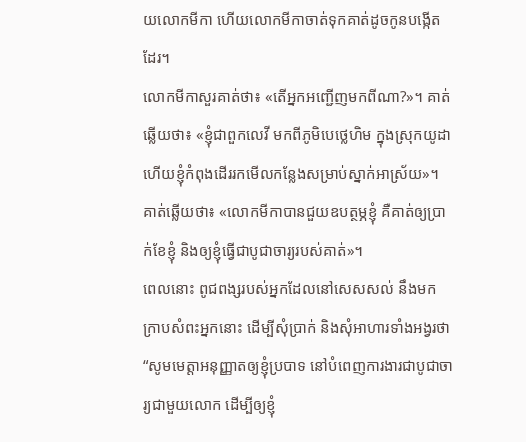យលោកមីកា ហើយលោកមីកាចាត់ទុកគាត់ដូចកូនបង្កើតដែរ។
លោកមីកាសួរគាត់ថា៖ «តើអ្នកអញ្ជើញមកពីណា?»។ គាត់ឆ្លើយថា៖ «ខ្ញុំជាពួកលេវី មកពីភូមិបេថ្លេហិម ក្នុងស្រុកយូដា ហើយខ្ញុំកំពុងដើររកមើលកន្លែងសម្រាប់ស្នាក់អាស្រ័យ»។
គាត់ឆ្លើយថា៖ «លោកមីកាបានជួយឧបត្ថម្ភខ្ញុំ គឺគាត់ឲ្យប្រាក់ខែខ្ញុំ និងឲ្យខ្ញុំធ្វើជាបូជាចារ្យរបស់គាត់»។
ពេលនោះ ពូជពង្សរបស់អ្នកដែលនៅសេសសល់ នឹងមកក្រាបសំពះអ្នកនោះ ដើម្បីសុំប្រាក់ និងសុំអាហារទាំងអង្វរថា “សូមមេត្តាអនុញ្ញាតឲ្យខ្ញុំប្របាទ នៅបំពេញការងារជាបូជាចារ្យជាមួយលោក ដើម្បីឲ្យខ្ញុំ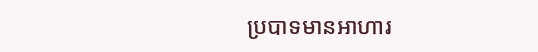ប្របាទមានអាហារ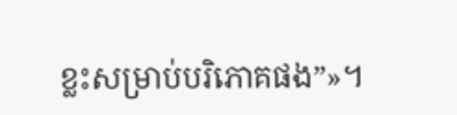ខ្លះសម្រាប់បរិភោគផង”»។